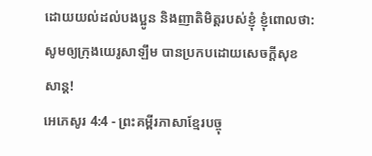ដោយយល់ដល់បងប្អូន និងញាតិមិត្តរបស់ខ្ញុំ ខ្ញុំពោលថា: សូមឲ្យក្រុងយេរូសាឡឹម បានប្រកបដោយសេចក្ដីសុខសាន្ត!
អេភេសូរ 4:4 - ព្រះគម្ពីរភាសាខ្មែរបច្ចុ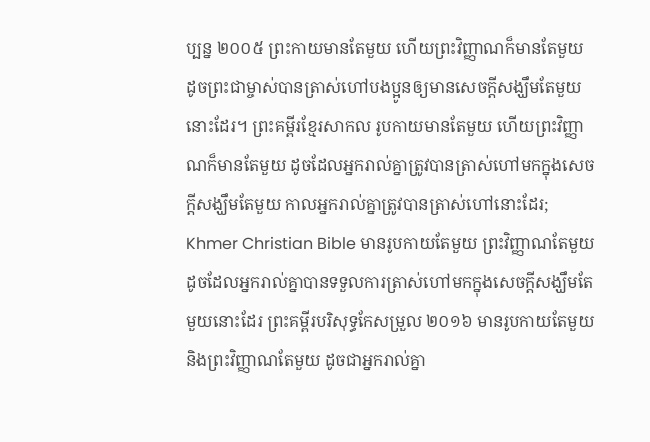ប្បន្ន ២០០៥ ព្រះកាយមានតែមួយ ហើយព្រះវិញ្ញាណក៏មានតែមួយ ដូចព្រះជាម្ចាស់បានត្រាស់ហៅបងប្អូនឲ្យមានសេចក្ដីសង្ឃឹមតែមួយនោះដែរ។ ព្រះគម្ពីរខ្មែរសាកល រូបកាយមានតែមួយ ហើយព្រះវិញ្ញាណក៏មានតែមួយ ដូចដែលអ្នករាល់គ្នាត្រូវបានត្រាស់ហៅមកក្នុងសេចក្ដីសង្ឃឹមតែមួយ កាលអ្នករាល់គ្នាត្រូវបានត្រាស់ហៅនោះដែរ; Khmer Christian Bible មានរូបកាយតែមួយ ព្រះវិញ្ញាណតែមួយ ដូចដែលអ្នករាល់គ្នាបានទទួលការត្រាស់ហៅមកក្នុងសេចក្ដីសង្ឃឹមតែមួយនោះដែរ ព្រះគម្ពីរបរិសុទ្ធកែសម្រួល ២០១៦ មានរូបកាយតែមួយ និងព្រះវិញ្ញាណតែមួយ ដូចជាអ្នករាល់គ្នា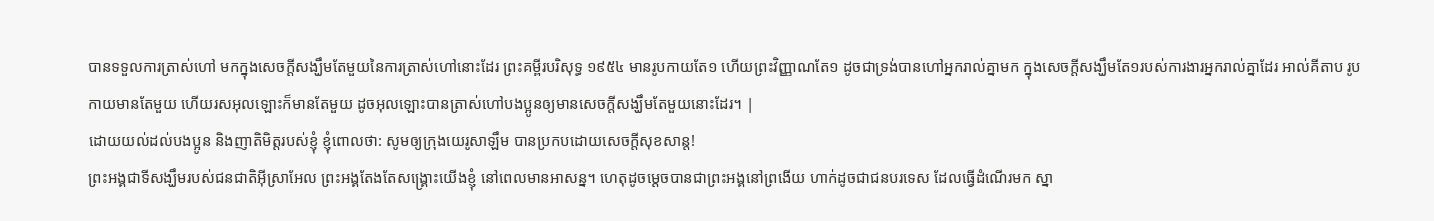បានទទួលការត្រាស់ហៅ មកក្នុងសេចក្តីសង្ឃឹមតែមួយនៃការត្រាស់ហៅនោះដែរ ព្រះគម្ពីរបរិសុទ្ធ ១៩៥៤ មានរូបកាយតែ១ ហើយព្រះវិញ្ញាណតែ១ ដូចជាទ្រង់បានហៅអ្នករាល់គ្នាមក ក្នុងសេចក្ដីសង្ឃឹមតែ១របស់ការងារអ្នករាល់គ្នាដែរ អាល់គីតាប រូបកាយមានតែមួយ ហើយរសអុលឡោះក៏មានតែមួយ ដូចអុលឡោះបានត្រាស់ហៅបងប្អូនឲ្យមានសេចក្ដីសង្ឃឹមតែមួយនោះដែរ។ |
ដោយយល់ដល់បងប្អូន និងញាតិមិត្តរបស់ខ្ញុំ ខ្ញុំពោលថា: សូមឲ្យក្រុងយេរូសាឡឹម បានប្រកបដោយសេចក្ដីសុខសាន្ត!
ព្រះអង្គជាទីសង្ឃឹមរបស់ជនជាតិអ៊ីស្រាអែល ព្រះអង្គតែងតែសង្គ្រោះយើងខ្ញុំ នៅពេលមានអាសន្ន។ ហេតុដូចម្ដេចបានជាព្រះអង្គនៅព្រងើយ ហាក់ដូចជាជនបរទេស ដែលធ្វើដំណើរមក ស្នា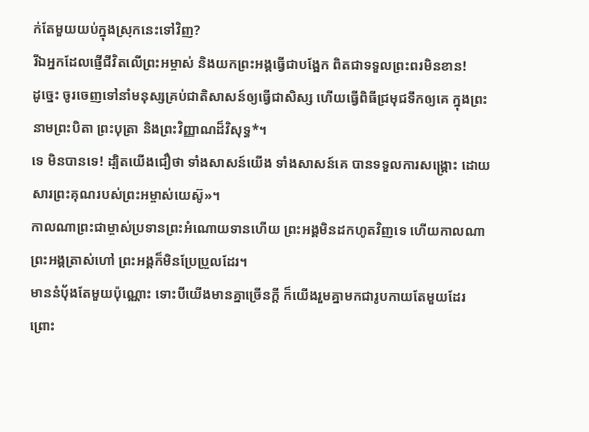ក់តែមួយយប់ក្នុងស្រុកនេះទៅវិញ?
រីឯអ្នកដែលផ្ញើជីវិតលើព្រះអម្ចាស់ និងយកព្រះអង្គធ្វើជាបង្អែក ពិតជាទទួលព្រះពរមិនខាន!
ដូច្នេះ ចូរចេញទៅនាំមនុស្សគ្រប់ជាតិសាសន៍ឲ្យធ្វើជាសិស្ស ហើយធ្វើពិធីជ្រមុជទឹកឲ្យគេ ក្នុងព្រះនាមព្រះបិតា ព្រះបុត្រា និងព្រះវិញ្ញាណដ៏វិសុទ្ធ*។
ទេ មិនបានទេ! ដ្បិតយើងជឿថា ទាំងសាសន៍យើង ទាំងសាសន៍គេ បានទទួលការសង្គ្រោះ ដោយសារព្រះគុណរបស់ព្រះអម្ចាស់យេស៊ូ»។
កាលណាព្រះជាម្ចាស់ប្រទានព្រះអំណោយទានហើយ ព្រះអង្គមិនដកហូតវិញទេ ហើយកាលណាព្រះអង្គត្រាស់ហៅ ព្រះអង្គក៏មិនប្រែប្រួលដែរ។
មាននំប៉័ងតែមួយប៉ុណ្ណោះ ទោះបីយើងមានគ្នាច្រើនក្ដី ក៏យើងរួមគ្នាមកជារូបកាយតែមួយដែរ ព្រោះ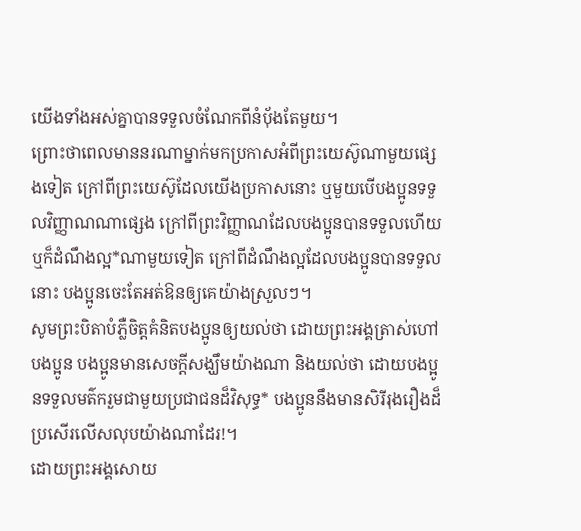យើងទាំងអស់គ្នាបានទទួលចំណែកពីនំប៉័ងតែមួយ។
ព្រោះថាពេលមាននរណាម្នាក់មកប្រកាសអំពីព្រះយេស៊ូណាមួយផ្សេងទៀត ក្រៅពីព្រះយេស៊ូដែលយើងប្រកាសនោះ ឬមួយបើបងប្អូនទទួលវិញ្ញាណណាផ្សេង ក្រៅពីព្រះវិញ្ញាណដែលបងប្អូនបានទទួលហើយ ឬក៏ដំណឹងល្អ*ណាមួយទៀត ក្រៅពីដំណឹងល្អដែលបងប្អូនបានទទួលនោះ បងប្អូនចេះតែអត់ឱនឲ្យគេយ៉ាងស្រួលៗ។
សូមព្រះបិតាបំភ្លឺចិត្តគំនិតបងប្អូនឲ្យយល់ថា ដោយព្រះអង្គត្រាស់ហៅបងប្អូន បងប្អូនមានសេចក្ដីសង្ឃឹមយ៉ាងណា និងយល់ថា ដោយបងប្អូនទទួលមត៌ករួមជាមួយប្រជាជនដ៏វិសុទ្ធ* បងប្អូននឹងមានសិរីរុងរឿងដ៏ប្រសើរលើសលុបយ៉ាងណាដែរ!។
ដោយព្រះអង្គសោយ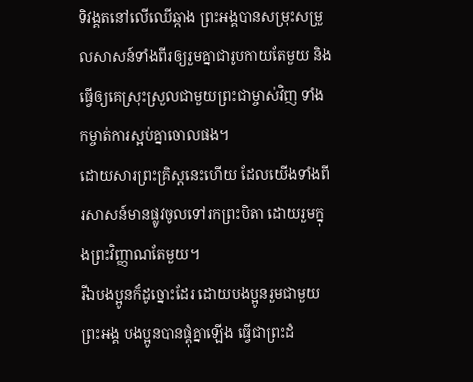ទិវង្គតនៅលើឈើឆ្កាង ព្រះអង្គបានសម្រុះសម្រួលសាសន៍ទាំងពីរឲ្យរួមគ្នាជារូបកាយតែមួយ និងធ្វើឲ្យគេស្រុះស្រួលជាមួយព្រះជាម្ចាស់វិញ ទាំងកម្ចាត់ការស្អប់គ្នាចោលផង។
ដោយសារព្រះគ្រិស្តនេះហើយ ដែលយើងទាំងពីរសាសន៍មានផ្លូវចូលទៅរកព្រះបិតា ដោយរួមក្នុងព្រះវិញ្ញាណតែមួយ។
រីឯបងប្អូនក៏ដូច្នោះដែរ ដោយបងប្អូនរួមជាមួយព្រះអង្គ បងប្អូនបានផ្គុំគ្នាឡើង ធ្វើជាព្រះដំ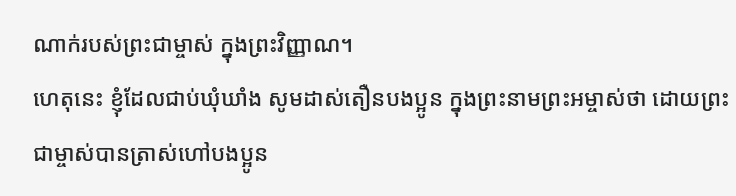ណាក់របស់ព្រះជាម្ចាស់ ក្នុងព្រះវិញ្ញាណ។
ហេតុនេះ ខ្ញុំដែលជាប់ឃុំឃាំង សូមដាស់តឿនបងប្អូន ក្នុងព្រះនាមព្រះអម្ចាស់ថា ដោយព្រះជាម្ចាស់បានត្រាស់ហៅបងប្អូន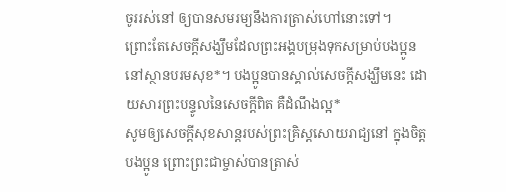ចូររស់នៅ ឲ្យបានសមរម្យនឹងការត្រាស់ហៅនោះទៅ។
ព្រោះតែសេចក្ដីសង្ឃឹមដែលព្រះអង្គបម្រុងទុកសម្រាប់បងប្អូននៅស្ថានបរមសុខ*។ បងប្អូនបានស្គាល់សេចក្ដីសង្ឃឹមនេះ ដោយសារព្រះបន្ទូលនៃសេចក្ដីពិត គឺដំណឹងល្អ*
សូមឲ្យសេចក្ដីសុខសាន្តរបស់ព្រះគ្រិស្តសោយរាជ្យនៅ ក្នុងចិត្តបងប្អូន ព្រោះព្រះជាម្ចាស់បានត្រាស់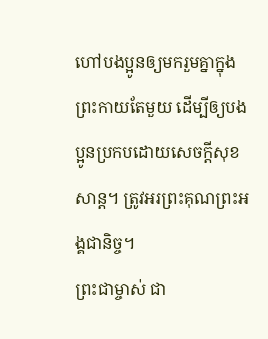ហៅបងប្អូនឲ្យមករួមគ្នាក្នុងព្រះកាយតែមួយ ដើម្បីឲ្យបងប្អូនប្រកបដោយសេចក្ដីសុខសាន្ត។ ត្រូវអរព្រះគុណព្រះអង្គជានិច្ច។
ព្រះជាម្ចាស់ ជា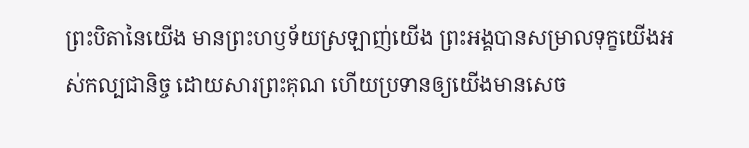ព្រះបិតានៃយើង មានព្រះហឫទ័យស្រឡាញ់យើង ព្រះអង្គបានសម្រាលទុក្ខយើងអស់កល្បជានិច្ច ដោយសារព្រះគុណ ហើយប្រទានឲ្យយើងមានសេច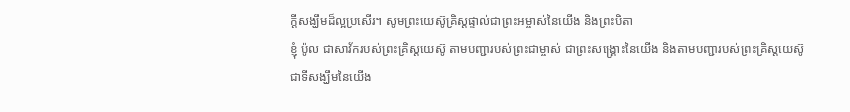ក្ដីសង្ឃឹមដ៏ល្អប្រសើរ។ សូមព្រះយេស៊ូគ្រិស្តផ្ទាល់ជាព្រះអម្ចាស់នៃយើង និងព្រះបិតា
ខ្ញុំ ប៉ូល ជាសាវ័ករបស់ព្រះគ្រិស្តយេស៊ូ តាមបញ្ជារបស់ព្រះជាម្ចាស់ ជាព្រះសង្គ្រោះនៃយើង និងតាមបញ្ជារបស់ព្រះគ្រិស្តយេស៊ូ ជាទីសង្ឃឹមនៃយើង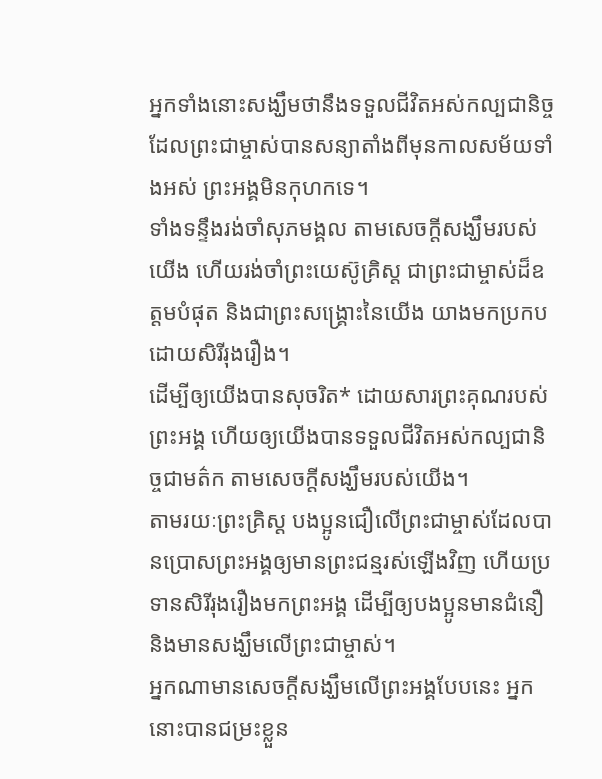អ្នកទាំងនោះសង្ឃឹមថានឹងទទួលជីវិតអស់កល្បជានិច្ច ដែលព្រះជាម្ចាស់បានសន្យាតាំងពីមុនកាលសម័យទាំងអស់ ព្រះអង្គមិនកុហកទេ។
ទាំងទន្ទឹងរង់ចាំសុភមង្គល តាមសេចក្ដីសង្ឃឹមរបស់យើង ហើយរង់ចាំព្រះយេស៊ូគ្រិស្ត ជាព្រះជាម្ចាស់ដ៏ឧត្ដមបំផុត និងជាព្រះសង្គ្រោះនៃយើង យាងមកប្រកបដោយសិរីរុងរឿង។
ដើម្បីឲ្យយើងបានសុចរិត* ដោយសារព្រះគុណរបស់ព្រះអង្គ ហើយឲ្យយើងបានទទួលជីវិតអស់កល្បជានិច្ចជាមត៌ក តាមសេចក្ដីសង្ឃឹមរបស់យើង។
តាមរយៈព្រះគ្រិស្ត បងប្អូនជឿលើព្រះជាម្ចាស់ដែលបានប្រោសព្រះអង្គឲ្យមានព្រះជន្មរស់ឡើងវិញ ហើយប្រទានសិរីរុងរឿងមកព្រះអង្គ ដើម្បីឲ្យបងប្អូនមានជំនឿ និងមានសង្ឃឹមលើព្រះជាម្ចាស់។
អ្នកណាមានសេចក្ដីសង្ឃឹមលើព្រះអង្គបែបនេះ អ្នកនោះបានជម្រះខ្លួន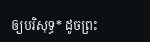ឲ្យបរិសុទ្ធ* ដូចព្រះ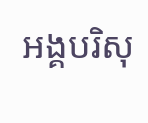អង្គបរិសុ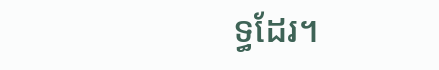ទ្ធដែរ។